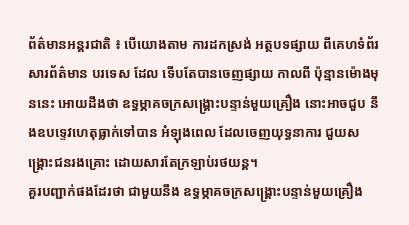ព័ត៌មានអន្តរជាតិ ៖ បើយោងតាម ការដកស្រង់ អត្ថបទផ្សាយ ពីគេហទំព័រ សារព័ត៌មាន បរទេស ដែល ទើបតែបានចេញផ្សាយ កាលពី ប៉ុន្មានម៉ោងមុននេះ អោយដឹងថា ឧទ្ធម្ភាគចក្រសង្គ្រោះបន្ទាន់មួយគ្រឿង នោះអាចជួប នឹងឧបទ្ទេវហេតុធ្លាក់ទៅបាន អំឡុងពេល ដែលចេញយុទ្ធនាការ ជួយសង្គ្រោះជនរងគ្រោះ ដោយសារតែក្រឡាប់រថយន្ត។
គួរបញ្ជាក់ផងដែរថា ជាមួយនឹង ឧទ្ធម្ភាគចក្រសង្គ្រោះបន្ទាន់មួយគ្រឿង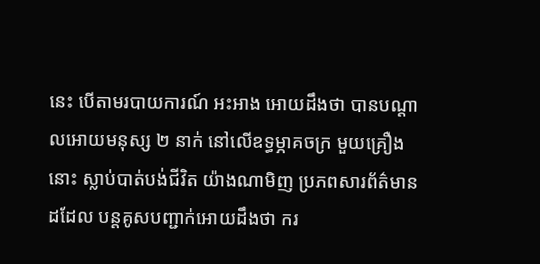នេះ បើតាមរបាយការណ៍ អះអាង អោយដឹងថា បានបណ្តាលអោយមនុស្ស ២ នាក់ នៅលើឧទ្ធម្ភាគចក្រ មួយគ្រឿងនោះ ស្លាប់បាត់បង់ជីវិត យ៉ាងណាមិញ ប្រភពសារព័ត៌មានដដែល បន្តគូសបញ្ជាក់អោយដឹងថា ករ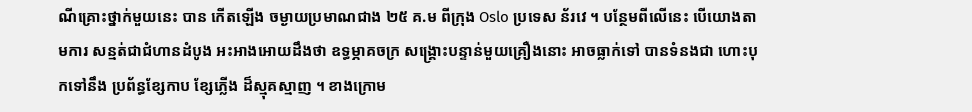ណីគ្រោះថ្នាក់មួយនេះ បាន កើតឡើង ចម្ងាយប្រមាណជាង ២៥ គ.ម ពីក្រុង Oslo ប្រទេស ន័រវេ ។ បន្ថែមពីលើនេះ បើយោងតាមការ សន្មត់ជាជំហានដំបូង អះអាងអោយដឹងថា ឧទ្ធម្ភាគចក្រ សង្គ្រោះបន្ទាន់មួយគ្រឿងនោះ អាចធ្លាក់ទៅ បានទំនងជា ហោះបុកទៅនឹង ប្រព័ន្ធខ្សែកាប ខ្សែភ្លើង ដ៏ស្មុគស្មាញ ។ ខាងក្រោម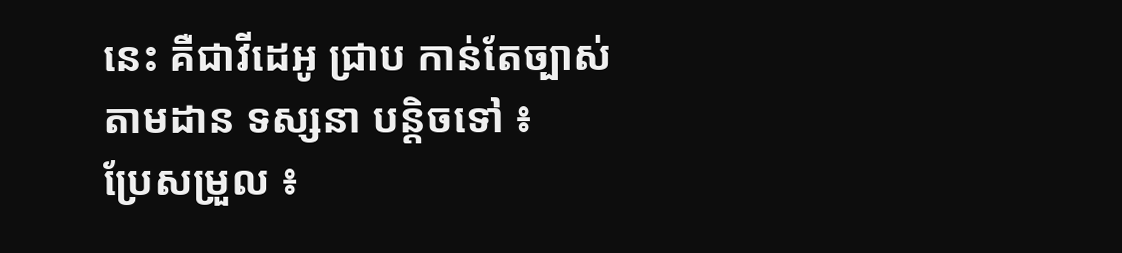នេះ គឺជាវីដេអូ ជា្រប កាន់តែច្បាស់ តាមដាន ទស្សនា បន្តិចទៅ ៖
ប្រែសម្រួល ៖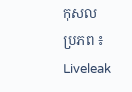កុសល
ប្រភព ៖ Liveleak